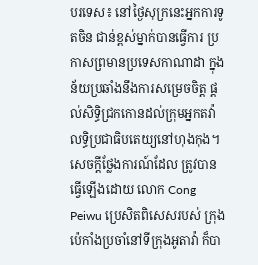បរទេស៖ នៅថ្ងៃសុក្រនេះអ្នកការទូតចិន ជាន់ខ្ពស់ម្នាក់បានធ្វើការ ប្រកាសព្រមានប្រទេសកាណាដា ក្នុងន័យប្រឆាំងនឹងការសម្រេចចិត្ត ផ្តល់សិទ្ធិជ្រកកោនដល់ក្រុមអ្នកតវ៉ា លទ្ធិប្រជាធិបតេយ្យនៅហុងកុង។
សេចក្តីថ្លែងការណ៍ដែល ត្រូវបានធ្វើឡើងដោយ លោក Cong Peiwu ប្រេសិតពិសេសរបស់ ក្រុងប៉េកាំងប្រចាំនៅទីក្រុងអូតាវ៉ា ក៏បា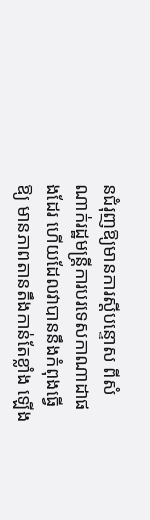នជំរុញឱ្យមានការស្តីបន្ទោស ពីសំណាក់រដ្ឋមន្រ្តីការបរទេសកាណាដាផងដែរ ហើយដែលវាបាននឹងកំពុងធ្វើឱ្យ មានភាពតានតឹងកាន់តែខ្លាំង ឡើង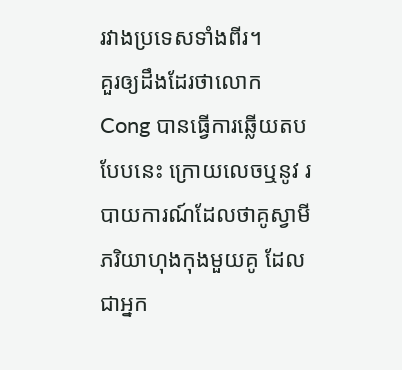រវាងប្រទេសទាំងពីរ។
គួរឲ្យដឹងដែរថាលោក Cong បានធ្វើការឆ្លើយតបបែបនេះ ក្រោយលេចឬនូវ របាយការណ៍ដែលថាគូស្វាមីភរិយាហុងកុងមួយគូ ដែលជាអ្នក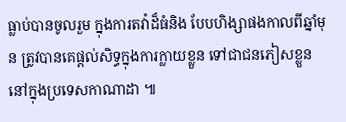ធ្លាប់បានចូលរួម ក្នុងការតវ៉ាដ៏ធំនិង បែបហិង្សាផងកាលពីឆ្នាំមុន ត្រូវបានគេផ្តល់សិទ្ធក្នុងការក្លាយខ្លួន ទៅជាជនភៀសខ្លួននៅក្នុងប្រទេសកាណាដា ៕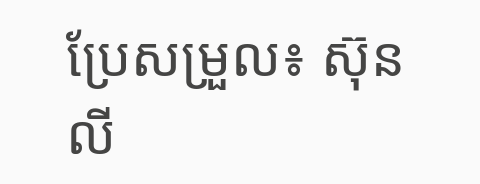ប្រែសម្រួល៖ ស៊ុន លី